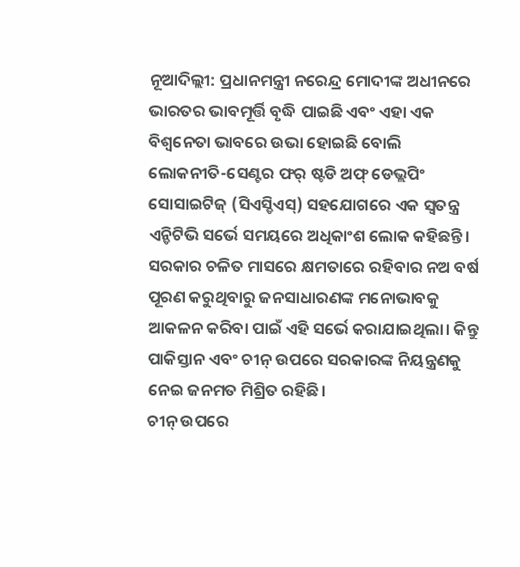ନୂଆଦିଲ୍ଲୀ: ପ୍ରଧାନମନ୍ତ୍ରୀ ନରେନ୍ଦ୍ର ମୋଦୀଙ୍କ ଅଧୀନରେ ଭାରତର ଭାବମୂର୍ତ୍ତି ବୃଦ୍ଧି ପାଇଛି ଏବଂ ଏହା ଏକ ବିଶ୍ୱନେତା ଭାବରେ ଉଭା ହୋଇଛି ବୋଲି ଲୋକନୀତି-ସେଣ୍ଟର ଫର୍ ଷ୍ଟଡି ଅଫ୍ ଡେଭ୍ଲପିଂ ସୋସାଇଟିଜ୍ (ସିଏସ୍ଡିଏସ୍) ସହଯୋଗରେ ଏକ ସ୍ବତନ୍ତ୍ର ଏନ୍ଡିଟିଭି ସର୍ଭେ ସମୟରେ ଅଧିକାଂଶ ଲୋକ କହିଛନ୍ତି। ସରକାର ଚଳିତ ମାସରେ କ୍ଷମତାରେ ରହିବାର ନଅ ବର୍ଷ ପୂରଣ କରୁଥିବାରୁ ଜନସାଧାରଣଙ୍କ ମନୋଭାବକୁ ଆକଳନ କରିବା ପାଇଁ ଏହି ସର୍ଭେ କରାଯାଇଥିଲା। କିନ୍ତୁ ପାକିସ୍ତାନ ଏବଂ ଚୀନ୍ ଉପରେ ସରକାରଙ୍କ ନିୟନ୍ତ୍ରଣକୁ ନେଇ ଜନମତ ମିଶ୍ରିତ ରହିଛି।
ଚୀନ୍ ଉପରେ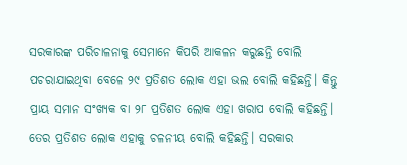ସରକାରଙ୍କ ପରିଚାଳନାକୁ ସେମାନେ କିପରି ଆକଳନ କରୁଛନ୍ତି ବୋଲି ପଚରାଯାଇଥିବା ବେଳେ ୨୯ ପ୍ରତିଶତ ଲୋକ ଏହା ଭଲ ବୋଲି କହିଛନ୍ତି। କିନ୍ତୁ ପ୍ରାୟ ସମାନ ସଂଖ୍ୟକ ବା ୨୮ ପ୍ରତିଶତ ଲୋକ ଏହା ଖରାପ ବୋଲି କହିଛନ୍ତି। ତେର ପ୍ରତିଶତ ଲୋକ ଏହାକୁ ଚଳନୀୟ ବୋଲି କହିଛନ୍ତି। ସରକାର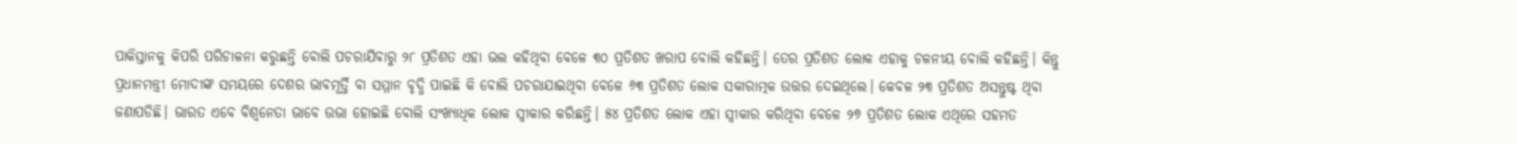ପାକିସ୍ତାନକୁ କିପରି ପରିଚାଳନା କରୁଛନ୍ତି ବୋଲି ପଚରାଯିବାରୁ ୨୮ ପ୍ରତିଶତ ଏହା ଭଲ କହିଥିବା ବେଳେ ୩୦ ପ୍ରତିଶତ ଖରାପ ବୋଲି କହିଛନ୍ତି। ତେର ପ୍ରତିଶତ ଲୋକ ଏହାକୁ ଚଳନୀୟ ବୋଲି କହିଛନ୍ତି। କିନ୍ତୁ ପ୍ରଧାନମନ୍ତ୍ରୀ ମୋଦୀଙ୍କ ସମୟରେ ଦେଶର ଭାବମୂର୍ତ୍ତି ବା ସମ୍ମାନ ବୃଦ୍ଧି ପାଇଛି କି ବୋଲି ପଚରାଯାଇଥିବା ବେଳେ ୬୩ ପ୍ରତିଶତ ଲୋକ ସକାରାତ୍ମକ ଉତ୍ତର ଦେଇଥିଲେ। କେବଳ ୨୩ ପ୍ରତିଶତ ଅସନ୍ତୁଷ୍ଟ ଥିବା ଜଣାପଡିଛି। ଭାରତ ଏବେ ବିଶ୍ବନେତା ଭାବେ ଉଭା ହୋଇଛି ବୋଲି ସଂଖ୍ୟାଧିକ ଲୋକ ସ୍ବୀକାର କରିଛନ୍ତି। ୫୪ ପ୍ରତିଶତ ଲୋକ ଏହା ସ୍ବୀକାର କରିଥିବା ବେଳେ ୨୭ ପ୍ରତିଶତ ଲୋକ ଏଥିରେ ସହମତ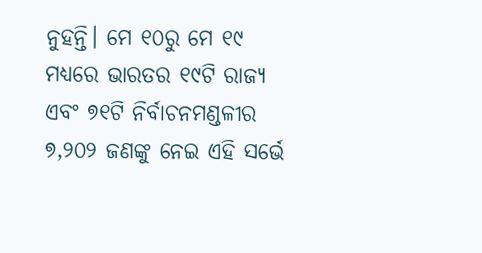ନୁହନ୍ତି। ମେ ୧୦ରୁ ମେ ୧୯ ମଧ୍ୟରେ ଭାରତର ୧୯ଟି ରାଜ୍ୟ ଏବଂ ୭୧ଟି ନିର୍ବାଚନମଣ୍ଡଳୀର ୭,୨୦୨ ଜଣଙ୍କୁ ନେଇ ଏହି ସର୍ଭେ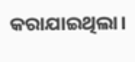କରାଯାଇଥିଲା।